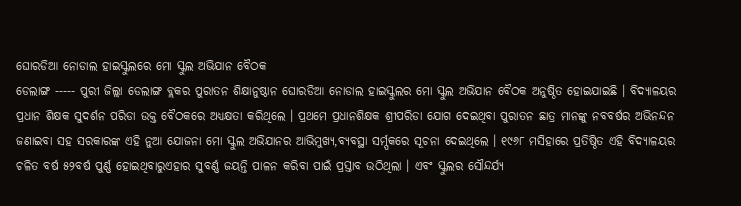ଘୋରଡିଆ ନୋଡାଲ ହାଇସ୍କୁଲରେ ମୋ ସ୍କୁଲ ଅଭିଯାନ ବୈଠକ
ଡେଲାଙ୍ଗ ----- ପୁରୀ ଜିଲ୍ଲା ଡେଲାଙ୍ଗ ବ୍ଲକର ପୁରାତନ ଶିକ୍ଷାନୁଷ୍ଠାନ ଘୋରଡିଆ ନୋଡାଲ ହାଇସ୍କୁଲର ମୋ ସ୍କୁଲ ଅଭିଯାନ ବୈଠକ ଅନୁଷ୍ଠିତ ହୋଇଯାଇଛି । ବିଦ୍ୟାଳୟର ପ୍ରଧାନ ଶିକ୍ଷକ ସୁଦର୍ଶନ ପରିଡା ଉକ୍ତ ବୈଠକରେ ଅଧ୍ୟକ୍ଷତା କରିଥିଲେ । ପ୍ରଥମେ ପ୍ରଧାନଶିକ୍ଷକ ଶ୍ରୀପରିଡା ଯୋଗ ଦେଇଥିବା ପୁରାତନ ଛାତ୍ର ମାନଙ୍କୁ ନବବର୍ଷର ଅଭିନନ୍ଦନ ଜଣାଇବା ସହ ସରକାରଙ୍କ ଏହି ନୁଆ ଯୋଜନା ମୋ ସ୍କୁଲ ଅଭିଯାନର ଆଭିମୁଖ୍ୟ,ବ୍ୟବସ୍ଥା ସର୍ମ୍ପକରେ ସୂଚନା ଦେଇଥିଲେ । ୧୯୬୮ ମସିହାରେ ପ୍ରତିଷ୍ଠିତ ଏହି ବିଦ୍ୟାଳୟର ଚଳିତ ବର୍ଷ ୫୨ବର୍ଷ ପୁର୍ଣ୍ଣ ହୋଇଥିବାରୁଏହାର ସୁବର୍ଣ୍ଣ ଜୟନ୍ତି ପାଳନ କରିବା ପାଇଁ ପ୍ରସ୍ତାବ ଉଠିଥିଲା । ଏବଂ ସ୍କୁଲର ସୌନ୍ଦର୍ଯ୍ୟ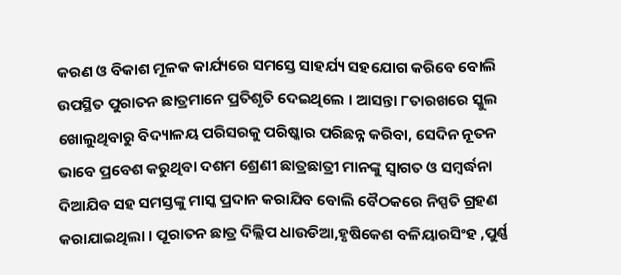କରଣ ଓ ବିକାଶ ମୂଳକ କାର୍ଯ୍ୟରେ ସମସ୍ତେ ସାହର୍ଯ୍ୟ ସହଯୋଗ କରିବେ ବୋଲି ଉପସ୍ଥିତ ପୁରାତନ ଛାତ୍ରମାନେ ପ୍ରତିଶୃତି ଦେଇଥିଲେ । ଆସନ୍ତା ୮ତାରଖରେ ସ୍କୁଲ ଖୋଲୁଥିବାରୁ ବିଦ୍ୟାଳୟ ପରିସରକୁ ପରିଷ୍କାର ପରିଛନ୍ନ କରିବା, ସେଦିନ ନୂତନ ଭାବେ ପ୍ରବେଶ କରୁଥିବା ଦଶମ ଶ୍ରେଣୀ ଛାତ୍ରଛାତ୍ରୀ ମାନଙ୍କୁ ସ୍ୱାଗତ ଓ ସମ୍ବର୍ଦ୍ଧନା ଦିଆଯିବ ସହ ସମସ୍ତଙ୍କୁ ମାସ୍କ ପ୍ରଦାନ କରାଯିବ ବୋଲି ବୈଠକରେ ନିସ୍ପତି ଗ୍ରହଣ କରାଯାଇଥିଲା । ପୂରାତନ ଛାତ୍ର ଦିଲ୍ଲିପ ଧାଉଡିଆ,ହୃଷିକେଶ ବଳିୟାରସିଂହ ,ପୁର୍ଣ୍ଣ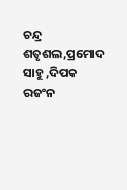ଚନ୍ଦ୍ର ଶତୃଶଲ,ପ୍ରମୋଦ ସାହୁ ,ଦିପକ ରଜଂନ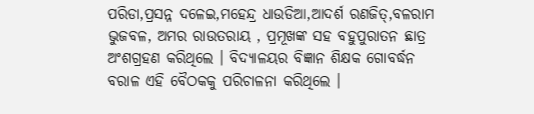ପରିଡା,ପ୍ରସନ୍ନ ଦଳେଇ,ମହେନ୍ଦ୍ର ଧାଉଡିଆ,ଆଦର୍ଶ ରଣଜିତ୍,ବଳରାମ ଭୁଜବଳ, ଅମର ରାଉତରାୟ , ପ୍ରମୂଖଙ୍କ ସହ ବହୁପୁରାତନ ଛାତ୍ର ଅଂଶଗ୍ରହଣ କରିଥିଲେ । ବିଦ୍ୟାଳୟର ବିଜ୍ଞାନ ଶିକ୍ଷକ ଗୋବର୍ଦ୍ଧନ ବରାଳ ଏହି ବୈଠକକୁ ପରିଚାଳନା କରିଥିଲେ ।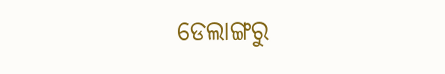ଡେଲାଙ୍ଗରୁ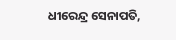ଧୀରେନ୍ଦ୍ର ସେନାପତି,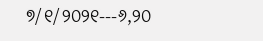୭/୧/୨୦୨୧---୬,୨୦